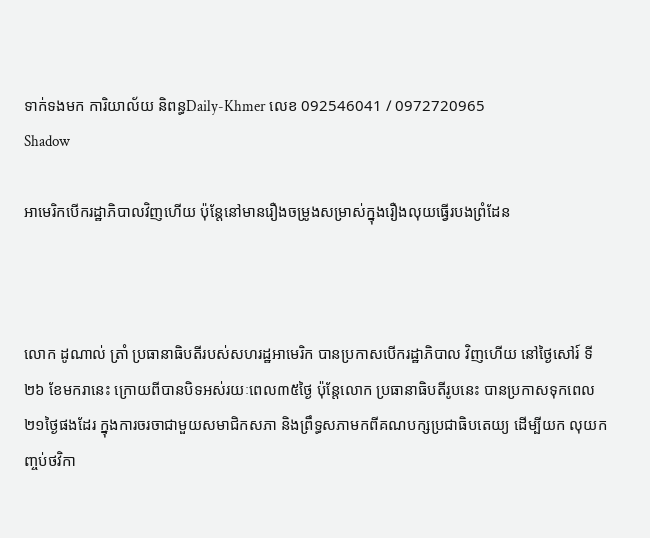ទាក់ទងមក ការិយាល័យ និពន្ធDaily-Khmer លេខ 092546041 / 0972720965
Shadow

អាមេរិកបើករដ្ឋាភិបាលវិញហើយ ប៉ុន្តែនៅមានរឿងចម្រូងសម្រាស់ក្នុងរឿងលុយធ្វើរបងព្រំដែន



លោក ដូណាល់ ត្រាំ ប្រធានាធិបតីរបស់សហរដ្ឋអាមេរិក បានប្រកាសបើករដ្ឋាភិបាល វិញហើយ នៅថ្ងៃសៅរ៍ ទី២៦ ខែមករានេះ ក្រោយពីបានបិទអស់រយៈពេល៣៥ថ្ងៃ ប៉ុន្តែលោក ប្រធានាធិបតីរូបនេះ បានប្រកាសទុកពេល២១ថ្ងៃផងដែរ ក្នុងការចរចាជាមួយសមាជិកសភា និងព្រឹទ្ធសភាមកពីគណបក្សប្រជាធិបតេយ្យ ដើម្បីយក លុយកញ្ចប់ថវិកា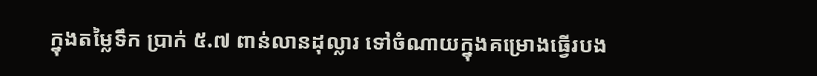ក្នុងតម្លៃទឹក ប្រាក់ ៥.៧ ពាន់លានដុល្លារ ទៅចំណាយក្នុងគម្រោងធ្វើរបង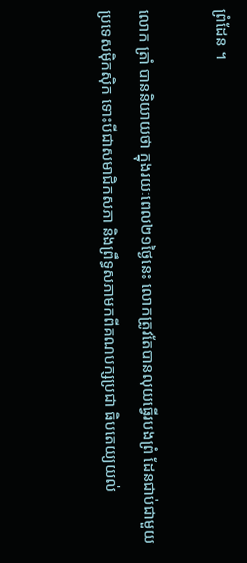ព្រំដែន ។

លោក ត្រាំ បាននិយាយថា ក្នុងរយៈពេល២១ថ្ងៃនេះ លោកត្រូវតែបានលុយធ្វើរបងព្រំ ដែនជាប់ជាមួយប្រទេសម៉ិកស៊ិក ទោះបីជាសមាជិកសភា និងព្រឹទ្ធសភាមកពីគណបក្សប្រជា ធិបតេយ្យយល់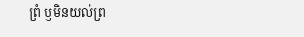ព្រំ ឫមិនយល់ព្រ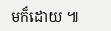មក៏ដោយ ៕